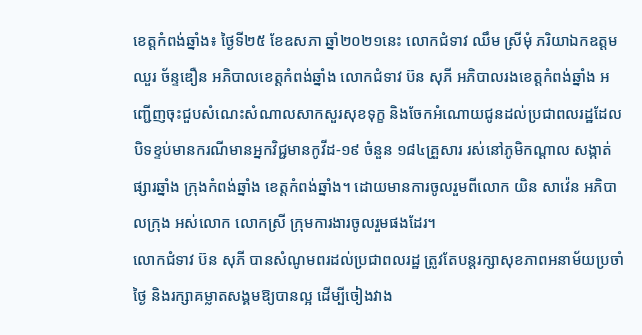ខេត្តកំពង់ឆ្នាំង៖ ថ្ងៃទី២៥ ខែឧសភា ឆ្នាំ២០២១នេះ លោកជំទាវ ឈឹម ស្រីមុំ ភរិយាឯកឧត្តម ឈួរ ច័ន្ទឌឿន អភិបាលខេត្តកំពង់ឆ្នាំង លោកជំទាវ ប៊ន សុភី អភិបាលរងខេត្តកំពង់ឆ្នាំង អញ្ជើញចុះជួបសំណេះសំណាលសាកសួរសុខទុក្ខ និងចែកអំណោយជូនដល់ប្រជាពលរដ្ឋដែល បិទខ្ទប់មានករណីមានអ្នកវិជ្ជមានកូវីដ-១៩ ចំនួន ១៨៤គ្រួសារ រស់នៅភូមិកណ្តាល សង្កាត់ផ្សារឆ្នាំង ក្រុងកំពង់ឆ្នាំង ខេត្តកំពង់ឆ្នាំង។ ដោយមានការចូលរួមពីលោក យិន សាវ៉េន អភិបាលក្រុង អស់លោក លោកស្រី ក្រុមការងារចូលរួមផងដែរ។
លោកជំទាវ ប៊ន សុភី បានសំណូមពរដល់ប្រជាពលរដ្ឋ ត្រូវតែបន្តរក្សាសុខភាពអនាម័យប្រចាំថ្ងៃ និងរក្សាគម្លាតសង្គមឱ្យបានល្អ ដើម្បីចៀងវាង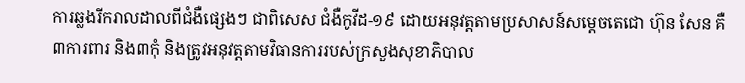ការឆ្លងរីករាលដាលពីជំងឺផ្សេងៗ ជាពិសេស ជំងឺកូវីដ-១៩ ដោយអនុវត្តតាមប្រសាសន៍សម្តេចតេជោ ហ៊ុន សែន គឺ ៣ការពារ និង៣កុំ និងត្រូវអនុវត្តតាមវិធានការរបស់ក្រសួងសុខាភិបាល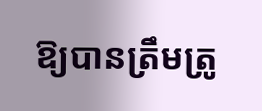ឱ្យបានត្រឹមត្រូ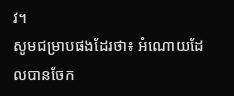វ។
សូមជម្រាបផងដែរថា៖ អំណោយដែលបានចែក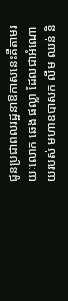ជូនប្រជាពលរដ្ឋនាឱកាសនេះគឺតាមរយៈលោក ឆេង ផល្លា ដែលជាអំណោយរបស់ មហាឧបាសក លឹម ឈន់ និ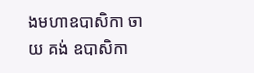ងមហាឧបាសិកា ចាយ គង់ ឧបាសិកា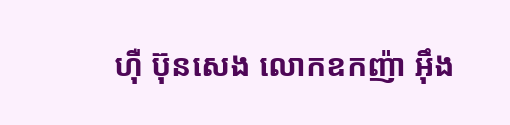ហ៊ឺ ប៊ុនសេង លោកឧកញ៉ា អ៊ឹង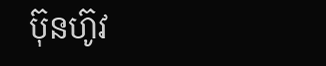ប៊ុនហ៊ូវ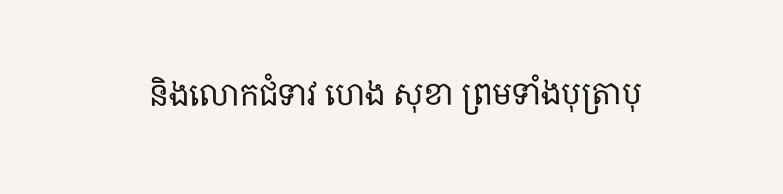និងលោកជំទាវ ហេង សុខា ព្រមទាំងបុត្រាបុ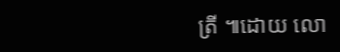ត្រី ៕ដោយ លោ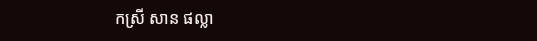កស្រី សាន ផល្លា